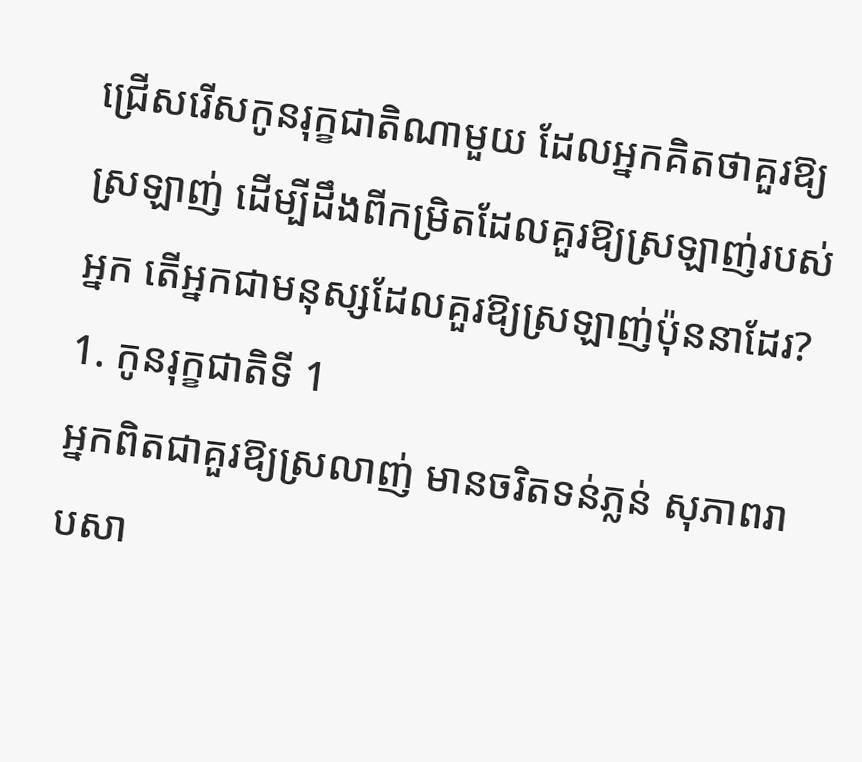ជ្រើសរើសកូនរុក្ខជាតិណាមួយ ដែលអ្នកគិតថាគួរឱ្យស្រឡាញ់ ដើម្បីដឹងពីកម្រិតដែលគួរឱ្យស្រឡាញ់របស់អ្នក តើអ្នកជាមនុស្សដែលគួរឱ្យស្រឡាញ់ប៉ុននាដែរ?
1. កូនរុក្ខជាតិទី 1
អ្នកពិតជាគួរឱ្យស្រលាញ់ មានចរិតទន់ភ្លន់ សុភាពរាបសា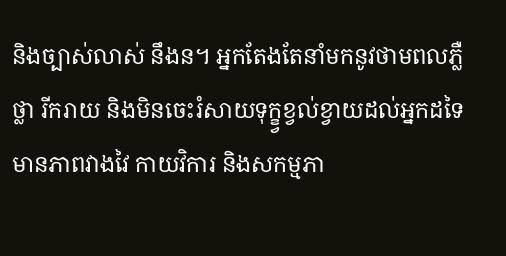និងច្បាស់លាស់ នឹងន។ អ្នកតែងតែនាំមកនូវថាមពលភ្លឺថ្លា រីករាយ និងមិនចេះរំសាយទុក្ខ្វខ្វល់ខ្វាយដល់អ្នកដទៃ មានភាពវាងវៃ កាយវិការ និងសកម្មភា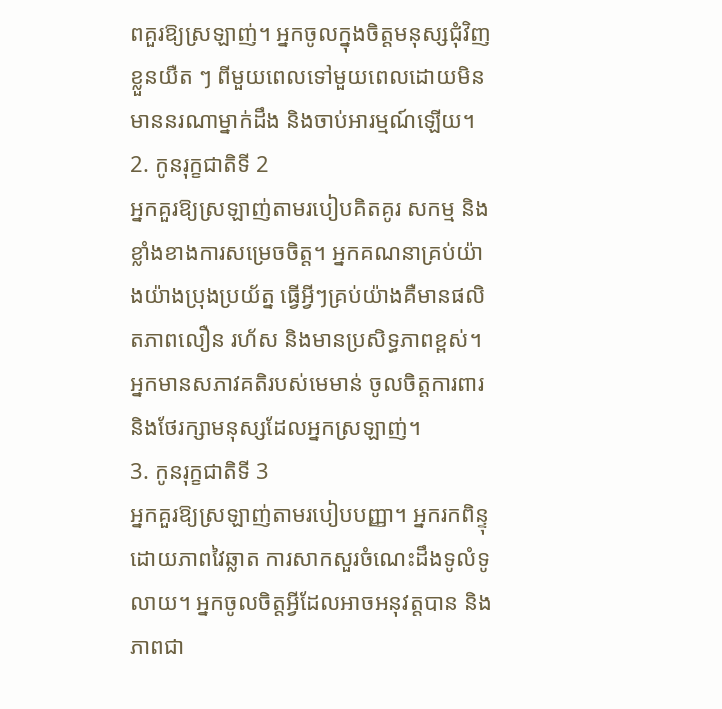ពគួរឱ្យស្រឡាញ់។ អ្នកចូលក្នុងចិត្តមនុស្សជុំវិញខ្លួនយឺត ៗ ពីមួយពេលទៅមួយពេលដោយមិនមាននរណាម្នាក់ដឹង និងចាប់អារម្មណ៍ឡើយ។
2. កូនរុក្ខជាតិទី 2
អ្នកគួរឱ្យស្រឡាញ់តាមរបៀបគិតគូរ សកម្ម និងខ្លាំងខាងការសម្រេចចិត្ត។ អ្នកគណនាគ្រប់យ៉ាងយ៉ាងប្រុងប្រយ័ត្ន ធ្វើអ្វីៗគ្រប់យ៉ាងគឺមានផលិតភាពលឿន រហ័ស និងមានប្រសិទ្ធភាពខ្ពស់។ អ្នកមានសភាវគតិរបស់មេមាន់ ចូលចិត្តការពារ និងថែរក្សាមនុស្សដែលអ្នកស្រឡាញ់។
3. កូនរុក្ខជាតិទី 3
អ្នកគួរឱ្យស្រឡាញ់តាមរបៀបបញ្ញា។ អ្នករកពិន្ទុដោយភាពវៃឆ្លាត ការសាកសួរចំណេះដឹងទូលំទូលាយ។ អ្នកចូលចិត្តអ្វីដែលអាចអនុវត្តបាន និងភាពជា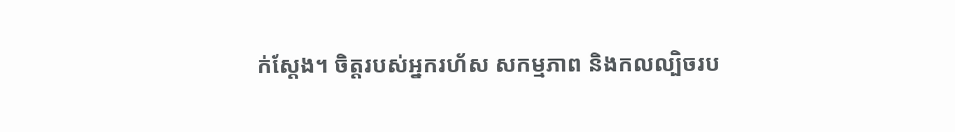ក់ស្ដែង។ ចិត្តរបស់អ្នករហ័ស សកម្មភាព និងកលល្បិចរប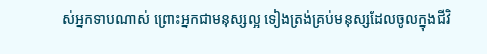ស់អ្នកទាបណាស់ ព្រោះអ្នកជាមនុស្សល្អ ទៀងត្រង់គ្រប់មនុស្សដែលចូលក្នុងជីវិ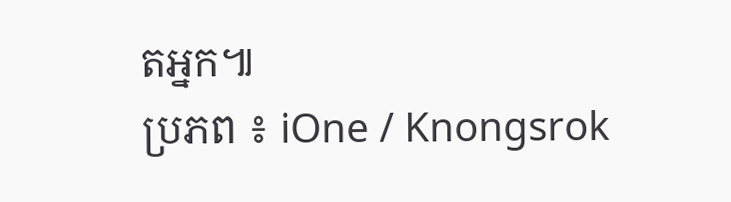តអ្នក៕
ប្រភព ៖ iOne / Knongsrok